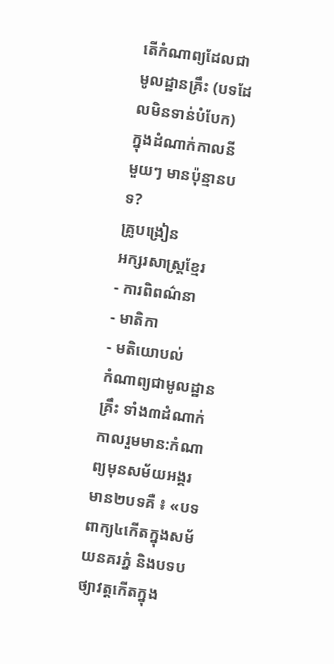តើកំណាព្យដែលជាមូលដ្ឋានគ្រឹះ (បទដែលមិនទាន់បំបែក) ក្នុងដំណាក់កាលនីមួយៗ មានប៉ុន្មានបទ?
គ្រូបង្រៀន
អក្សរសាស្រ្តខ្មែរ
- ការពិពណ៌នា
- មាតិកា
- មតិយោបល់
កំណាព្យជាមូលដ្ឋានគ្រឹះ ទាំង៣ដំណាក់កាលរួមមាន:កំណាព្យមុនសម័យអង្គរមាន២បទគឺ ៖ «បទពាក្យ៤កើតក្នុងសម័យនគរភ្នំ និងបទបថ្យាវត្តកើតក្នុង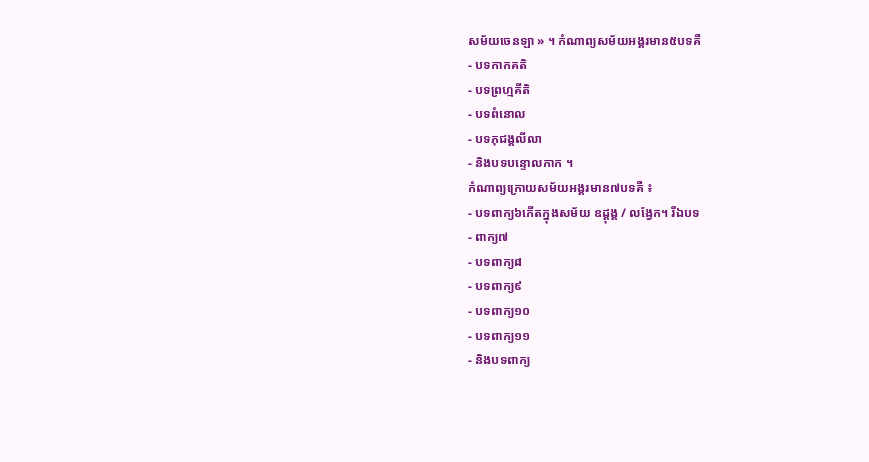សម័យចេនឡា » ។ កំណាព្យសម័យអង្គរមាន៥បទគឺ
- បទកាកគតិ
- បទព្រហ្មគីតិ
- បទពំនោល
- បទភុជង្គលីលា
- និងបទបន្ទោលកាក ។
កំណាព្យក្រោយសម័យអង្គរមាន៧បទគឺ ៖
- បទពាក្យ៦កើតក្នុងសម័យ ឧដ្តុង្គ / លង្វែក។ រីឯបទ
- ពាក្យ៧
- បទពាក្យ៨
- បទពាក្យ៩
- បទពាក្យ១០
- បទពាក្យ១១
- និងបទពាក្យ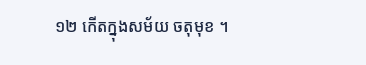១២ កើតក្នុងសម័យ ចតុមុខ ។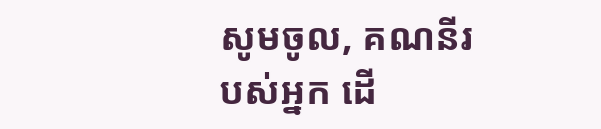សូមចូល, គណនីរបស់អ្នក ដើ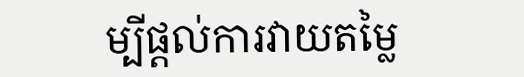ម្បីផ្តល់ការវាយតម្លៃ